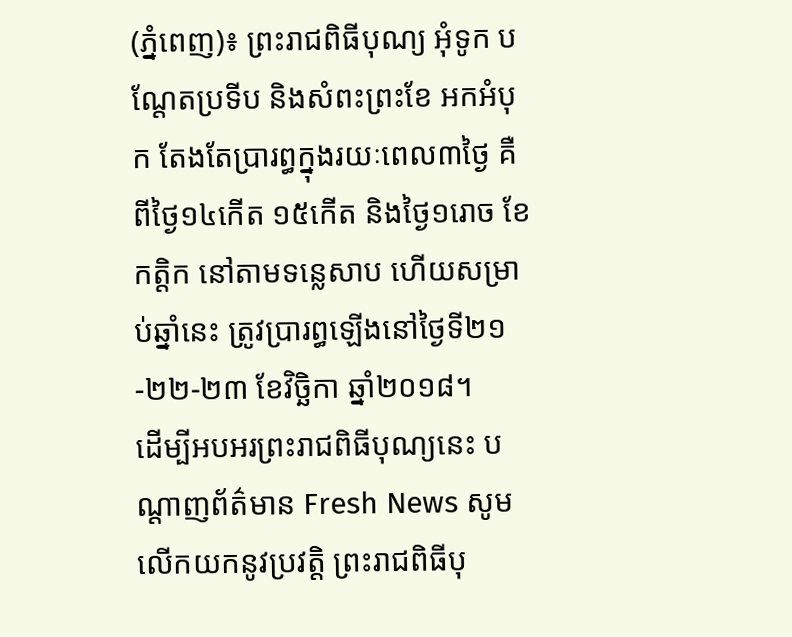(ភ្នំពេញ)៖ ព្រះរាជពិធីបុណ្យ អុំទូក បណ្តែតប្រទីប និងសំពះព្រះខែ អកអំបុក តែងតែប្រារព្ធក្នុងរយៈពេល៣ថ្ងៃ គឺពីថ្ងៃ១៤កើត ១៥កើត និងថ្ងៃ១រោច ខែកត្តិក នៅតាមទន្លេសាប ហើយសម្រាប់ឆ្នាំនេះ ត្រូវប្រារព្ធឡើងនៅថ្ងៃទី២១-២២-២៣ ខែវិច្ឆិកា ឆ្នាំ២០១៨។
ដើម្បីអបអរព្រះរាជពិធីបុណ្យនេះ បណ្តាញព័ត៌មាន Fresh News សូមលើកយកនូវប្រវត្តិ ព្រះរាជពិធីបុ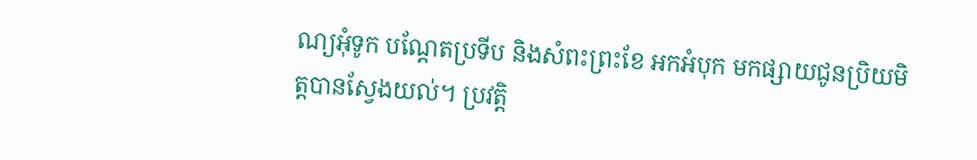ណ្យអុំទូក បណ្តែតប្រទីប និងសំពះព្រះខែ អកអំបុក មកផ្សាយជូនប្រិយមិត្តបានស្វែងយល់។ ប្រវត្តិ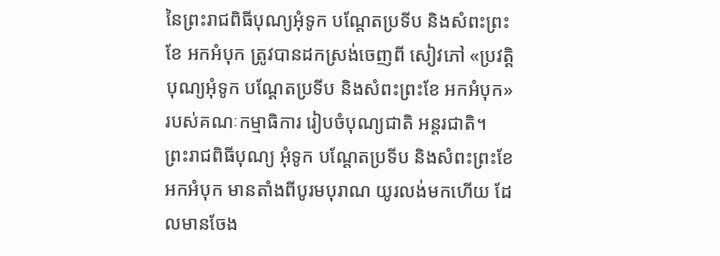នៃព្រះរាជពិធីបុណ្យអុំទូក បណ្តែតប្រទីប និងសំពះព្រះខែ អកអំបុក ត្រូវបានដកស្រង់ចេញពី សៀវភៅ «ប្រវត្តិបុណ្យអុំទូក បណ្តែតប្រទីប និងសំពះព្រះខែ អកអំបុក» របស់គណៈកម្មាធិការ រៀបចំបុណ្យជាតិ អន្តរជាតិ។
ព្រះរាជពិធីបុណ្យ អុំទូក បណ្តែតប្រទីប និងសំពះព្រះខែ អកអំបុក មានតាំងពីបូរមបុរាណ យូរលង់មកហើយ ដែលមានចែង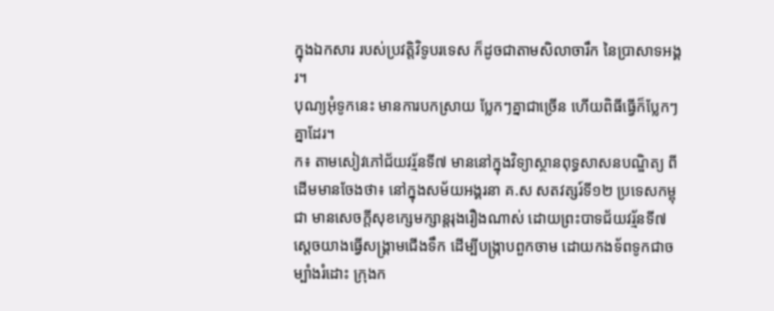ក្នុងឯកសារ របស់ប្រវត្តិវិទូបរទេស ក៏ដូចជាតាមសិលាចារឹក នៃប្រាសាទអង្គរ។
បុណ្យអុំទូកនេះ មានការបកស្រាយ ប្លែកៗគ្នាជាច្រើន ហើយពិធីធ្វើក៏ប្លែកៗគ្នាដែរ។
ក៖ តាមសៀវភៅជ័យវរ្ម័នទី៧ មាននៅក្នុងវិទ្យាស្ថានពុទ្ធសាសនបណ្ឌិត្យ ពីដើមមានចែងថា៖ នៅក្នុងសម័យអង្គរនា គ.ស សតវត្សរ៍ទី១២ ប្រទេសកម្ពុជា មានសេចក្តីសុខក្សេមក្សាន្តរុងរឿងណាស់ ដោយព្រះបាទជ័យវរ្ម័នទី៧ ស្តេចយាងធ្វើសង្គ្រាមជើងទឹក ដើម្បីបង្ក្រាបពួកចាម ដោយកងទ័ពទូកជាចម្បាំងរំដោះ ក្រុងក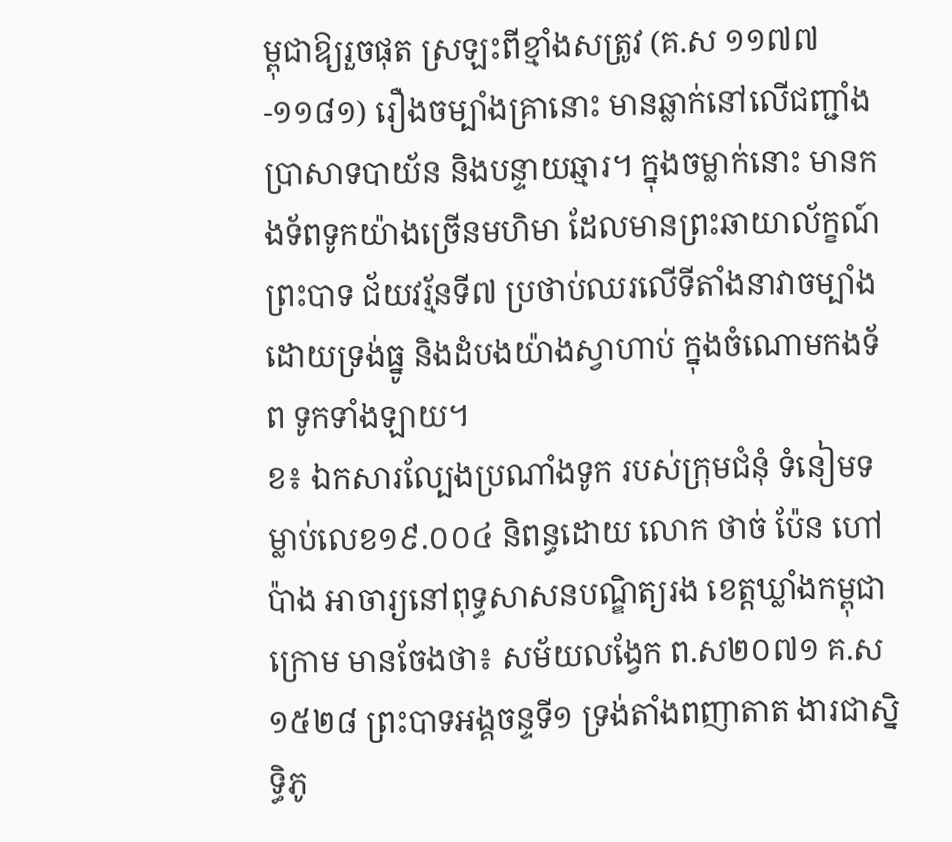ម្ពុជាឱ្យរួចផុត ស្រឡះពីខ្មាំងសត្រូវ (គ.ស ១១៧៧-១១៨១) រឿងចម្បាំងគ្រានោះ មានឆ្លាក់នៅលើជញ្ជាំងប្រាសាទបាយ័ន និងបន្ទាយឆ្មារ។ ក្នុងចម្លាក់នោះ មានកងទ័ពទូកយ៉ាងច្រើនមហិមា ដែលមានព្រះឆាយាល័ក្ខណ៍ ព្រះបាទ ជ័យវរ្ម័នទី៧ ប្រថាប់ឈរលើទីតាំងនាវាចម្បាំងដោយទ្រង់ធ្នូ និងដំបងយ៉ាងស្វាហាប់ ក្នុងចំណោមកងទ័ព ទូកទាំងឡាយ។
ខ៖ ឯកសារល្បែងប្រណាំងទូក របស់ក្រុមជំនុំ ទំនៀមទម្លាប់លេខ១៩.០០៤ និពន្ធដោយ លោក ថាច់ ប៉ែន ហៅ ប៉ាង អាចារ្យនៅពុទ្ធសាសនបណ្ឌិត្យរង ខេត្តឃ្លាំងកម្ពុជាក្រោម មានចែងថា៖ សម័យលង្វែក ព.ស២០៧១ គ.ស១៥២៨ ព្រះបាទអង្គចន្ទទី១ ទ្រង់តាំងពញាតាត ងារជាស្និទ្ធិភូ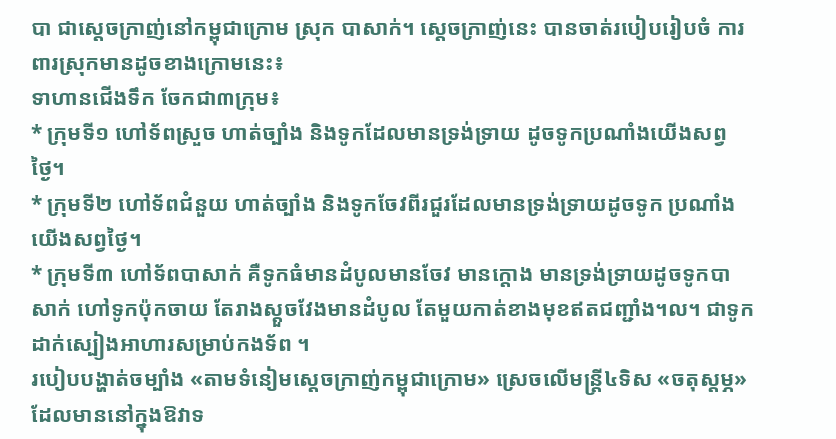បា ជាស្តេចក្រាញ់នៅកម្ពុជាក្រោម ស្រុក បាសាក់។ ស្តេចក្រាញ់នេះ បានចាត់របៀបរៀបចំ ការពារស្រុកមានដូចខាងក្រោមនេះ៖
ទាហានជើងទឹក ចែកជា៣ក្រុម៖
* ក្រុមទី១ ហៅទ័ពស្រួច ហាត់ច្បាំង និងទូកដែលមានទ្រង់ទ្រាយ ដូចទូកប្រណាំងយើងសព្វថ្ងៃ។
* ក្រុមទី២ ហៅទ័ពជំនួយ ហាត់ច្បាំង និងទូកចែវពីរជួរដែលមានទ្រង់ទ្រាយដូចទូក ប្រណាំងយើងសព្វថ្ងៃ។
* ក្រុមទី៣ ហៅទ័ពបាសាក់ គឺទូកធំមានដំបូលមានចែវ មានក្តោង មានទ្រង់ទ្រាយដូចទូកបាសាក់ ហៅទូកប៉ុកចាយ តែរាងស្តួចវែងមានដំបូល តែមួយកាត់ខាងមុខឥតជញ្ជាំង។ល។ ជាទូកដាក់ស្បៀងអាហារសម្រាប់កងទ័ព ។
របៀបបង្ហាត់ចម្បាំង «តាមទំនៀមស្តេចក្រាញ់កម្ពុជាក្រោម» ស្រេចលើមន្ត្រី៤ទិស «ចតុស្តម្ភ» ដែលមាននៅក្នុងឱវាទ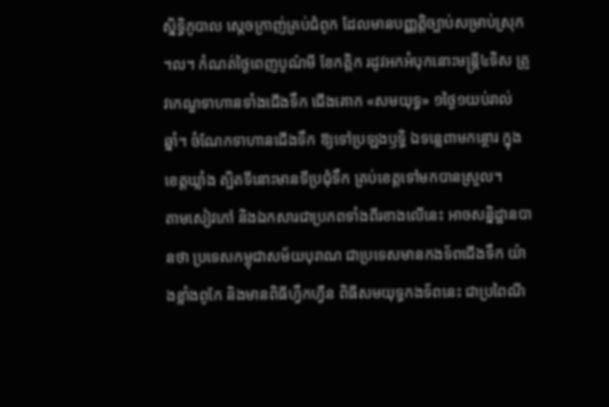ស្និទ្ធិភូបាល ស្តេចក្រាញ់គ្រប់ជំពូក ដែលមានបញ្ញត្តិច្បាប់សម្រាប់ស្រុក ។ល។ កំណត់ថ្ងៃពេញបូណ៌មី ខែកត្តិក រដូវអកអំបុកនោះមន្ត្រី៤ទិស ត្រូវកេណ្ឌទាហានទាំងជើងទឹក ជើងគោក «សមយុទ្ធ» ១ថ្ងៃ១យប់រាល់ឆ្នាំ។ ចំណែកទាហានជើងទឹក ឱ្យទៅប្រឡងឫទ្ធិ ឯទន្លេពាមកន្ថោរ ក្នុងខេត្តឃ្លាំង ត្បិតទីនោះមានទីប្រជុំទឹក គ្រប់ខេត្តទៅមកបានស្រួល។
តាមសៀវភៅ និងឯកសារជាប្រភពទាំងពីរខាងលើនេះ អាចសន្និដ្ឋានបានថា ប្រទេសកម្ពុជាសម័យបុរាណ ជាប្រទេសមានកងទ័ពជើងទឹក យ៉ាងខ្លាំងពូកែ និងមានពិធីហ្វឹកហ្វឺន ពិធីសមយុទ្ធកងទ័ពនេះ ជាប្រពៃណី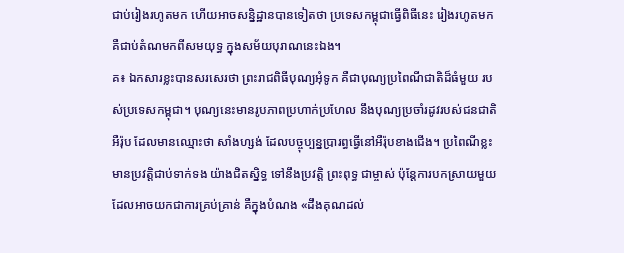ជាប់រៀងរហូតមក ហើយអាចសន្និដ្ឋានបានទៀតថា ប្រទេសកម្ពុជាធ្វើពិធីនេះ រៀងរហូតមក គឺជាប់តំណមកពីសមយុទ្ធ ក្នុងសម័យបុរាណនេះឯង។
គ៖ ឯកសារខ្លះបានសរសេរថា ព្រះរាជពិធីបុណ្យអុំទូក គឺជាបុណ្យប្រពៃណីជាតិដ៏ធំមួយ របស់ប្រទេសកម្ពុជា។ បុណ្យនេះមានរូបភាពប្រហាក់ប្រហែល នឹងបុណ្យប្រចាំរដូវរបស់ជនជាតិអឺរ៉ុប ដែលមានឈ្មោះថា សាំងហ្សង់ ដែលបច្ចុប្បន្នប្រារព្ធធ្វើនៅអឺរ៉ុបខាងជើង។ ប្រពៃណីខ្លះមានប្រវត្តិជាប់ទាក់ទង យ៉ាងជិតស្និទ្ធ ទៅនឹងប្រវត្តិ ព្រះពុទ្ធ ជាម្ចាស់ ប៉ុន្តែការបកស្រាយមួយ ដែលអាចយកជាការគ្រប់គ្រាន់ គឺក្នុងបំណង «ដឹងគុណដល់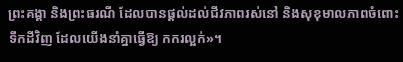ព្រះគង្គា និងព្រះធរណី ដែលបានផ្តល់ដល់ជីវភាពរស់នៅ និងសុខុមាលភាពចំពោះទឹកដីវិញ ដែលយើងនាំគ្នាធ្វើឱ្យ កករល្អក់»។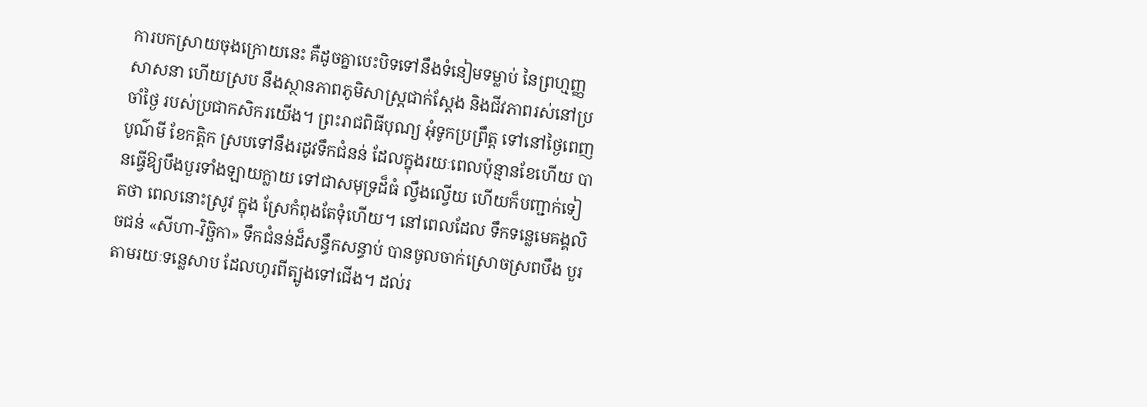ការបកស្រាយចុងក្រោយនេះ គឺដូចគ្នាបេះបិទទៅនឹងទំនៀមទម្លាប់ នៃព្រហ្មញ្ញសាសនា ហើយស្រប នឹងស្ថានភាពភូមិសាស្ត្រជាក់ស្តែង និងជីវភាពរស់នៅប្រចាំថ្ងៃ របស់ប្រជាកសិករយើង។ ព្រះរាជពិធីបុណ្យ អុំទូកប្រព្រឹត្ត ទៅនៅថ្ងៃពេញបូណ៌មី ខែកត្តិក ស្របទៅនឹងរដូវទឹកជំនន់ ដែលក្នុងរយៈពេលប៉ុន្មានខែហើយ បានធ្វើឱ្យបឹងបួរទាំងឡាយក្លាយ ទៅជាសមុទ្រដ៏ធំ ល្វឹងល្វើយ ហើយក៏បញ្ជាក់ទៀតថា ពេលនោះស្រូវ ក្នុង ស្រែកំពុងតែទុំហើយ។ នៅពេលដែល ទឹកទន្លេមេគង្គលិចជន់ «សីហា-វិច្ឆិកា» ទឹកជំនន់ដ៏សន្ធឹកសន្ធាប់ បានចូលចាក់ស្រោចស្រពបឹង បួរតាមរយៈទន្លេសាប ដែលហូរពីត្បូងទៅជើង។ ដល់រ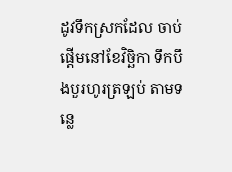ដូវទឹកស្រកដែល ចាប់ផ្តើមនៅខែវិច្ឆិកា ទឹកបឹងបួរហូរត្រឡប់ តាមទន្លេ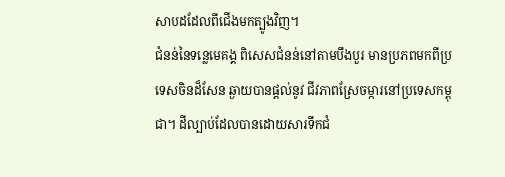សាបដដែលពីជើងមកត្បូងវិញ។
ជំនន់នៃទន្លេមេគង្គ ពិសេសជំនន់នៅតាមបឹងបួរ មានប្រភពមកពីប្រទេសចិនដ៏សែន ឆ្ងាយបានផ្តល់នូវ ជីវភាពស្រែចម្ការនៅប្រទេសកម្ពុជា។ ដីល្បាប់ដែលបានដោយសារទឹកជំ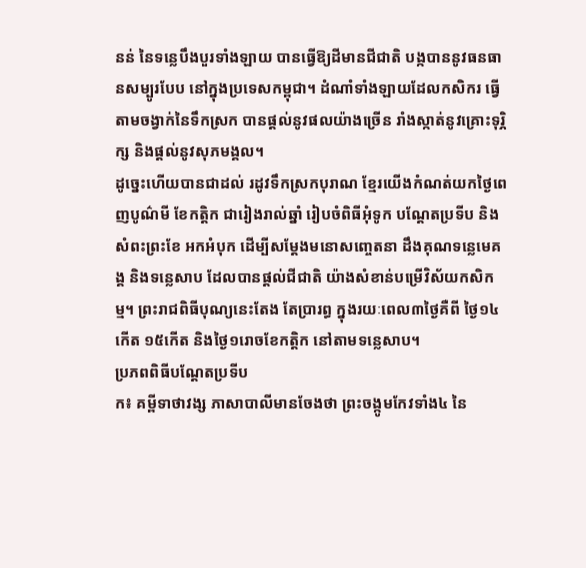នន់ នៃទន្លេបឹងបួរទាំងឡាយ បានធ្វើឱ្យដីមានជីជាតិ បង្កបាននូវធនធានសម្បូរបែប នៅក្នុងប្រទេសកម្ពុជា។ ដំណាំទាំងឡាយដែលកសិករ ធ្វើតាមចង្វាក់នៃទឹកស្រក បានផ្តល់នូវផលយ៉ាងច្រើន រាំងស្កាត់នូវគ្រោះទុរ្ភិក្ស និងផ្តល់នូវសុភមង្គល។
ដូច្នេះហើយបានជាដល់ រដូវទឹកស្រកបុរាណ ខ្មែរយើងកំណត់យកថ្ងៃពេញបូណ៌មី ខែកត្តិក ជារៀងរាល់ឆ្នាំ រៀបចំពិធីអុំទូក បណ្តែតប្រទីប និងសំពះព្រះខែ អកអំបុក ដើម្បីសម្តែងមនោសញ្ចេតនា ដឹងគុណទន្លេមេគង្គ និងទន្លេសាប ដែលបានផ្តល់ជីជាតិ យ៉ាងសំខាន់បម្រើវិស័យកសិកម្ម។ ព្រះរាជពិធីបុណ្យនេះតែង តែប្រារព្ធ ក្នុងរយៈពេល៣ថ្ងៃគឺពី ថ្ងៃ១៤កើត ១៥កើត និងថ្ងៃ១រោចខែកត្តិក នៅតាមទន្លេសាប។
ប្រភពពិធីបណ្តែតប្រទីប
ក៖ គម្ពីទាថាវង្ស ភាសាបាលីមានចែងថា ព្រះចង្កូមកែវទាំង៤ នៃ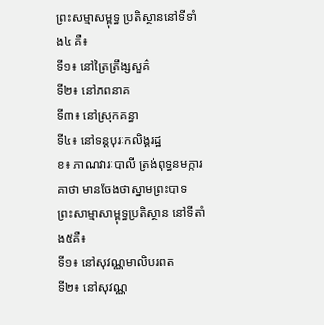ព្រះសម្មាសម្ពុទ្ធ ប្រតិស្ថាននៅទីទាំង៤ គឺ៖
ទី១៖ នៅត្រៃត្រឹង្សសួគ៌
ទី២៖ នៅភពនាគ
ទី៣៖ នៅស្រុកគន្ធា
ទី៤៖ នៅទន្ដបុរៈកលិង្គរដ្ឋ
ខ៖ ភាណវារៈបាលី ត្រង់ពុទ្ធនមក្ការគាថា មានចែងថាស្នាមព្រះបាទ ព្រះសាម្មាសាម្ពុទ្ធប្រតិស្ថាន នៅទីតាំង៥គឺ៖
ទី១៖ នៅសុវណ្ណមាលិបរពត
ទី២៖ នៅសុវណ្ណ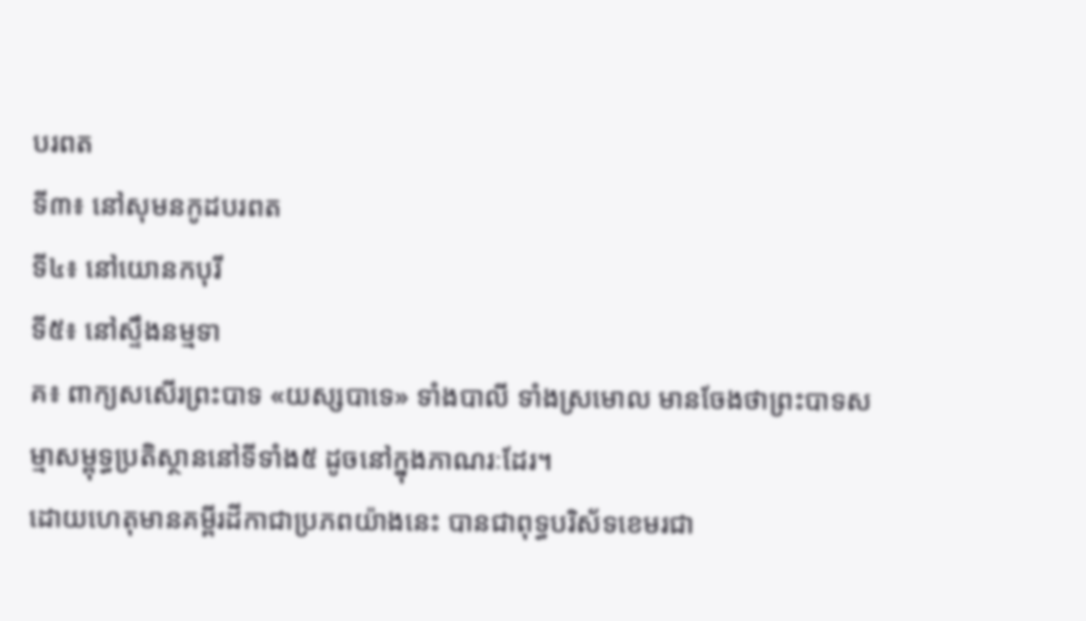បរពត
ទី៣៖ នៅសុមនកូដបរពត
ទី៤៖ នៅយោនកបុរី
ទី៥៖ នៅស្ទឹងនម្មទា
គ៖ ពាក្យសសើរព្រះបាទ «យស្សបាទេ» ទាំងបាលី ទាំងស្រមោល មានចែងថាព្រះបាទសម្មាសម្ពុទ្ធប្រតិស្ថាននៅទីទាំង៥ ដូចនៅក្នុងភាណរៈដែរ។
ដោយហេតុមានគម្ពីរដីកាជាប្រភពយ៉ាងនេះ បានជាពុទ្ធបរិស័ទខេមរជា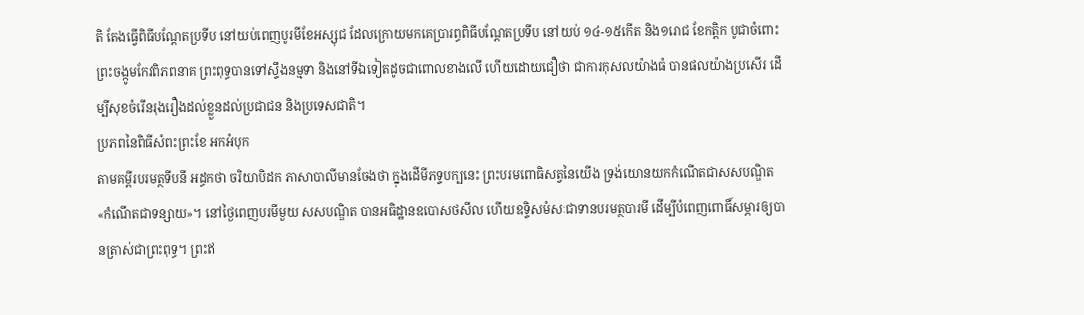តិ តែងធ្វើពិធីបណ្ដែតប្រទីប នៅយប់ពេញបូរមីខែអស្សុជ ដែលក្រោយមកគេប្រារព្ធពិធីបណ្ដែតប្រទីប នៅយប់ ១៤-១៥កើត និង១រោជ ខែកត្តិក បូជាចំពោះព្រះចង្កូមកែវពិភពនាគ ព្រះពុទ្ធបានទៅស្ទឹងនម្មទា និងនៅទីឯទៀតដូចជាពោលខាងលើ ហើយដោយជឿថា ជាការកុសលយ៉ាងធំ បានផលយ៉ាងប្រសើរ ដើម្បីសុខចំរើនរុងរឿងដល់ខ្លួនដល់ប្រជាជន និងប្រទេសជាតិ។
ប្រភពនៃពិធីសំពះព្រះខែ អកអំបុក
តាមគម្ពីរបរមត្ថទីបនី អដ្ធកថា ចរិយាបិដក ភាសាបាលីមានចែងថា ក្នុងដើមីភទ្ទបក្បនេះ ព្រះបរមពោធិសត្វនៃយើង ទ្រង់យោនយកកំណើតជាសសបណ្ឌិត «កំណើតជាទន្សាយ»។ នៅថ្ងៃពេញបរមីមួយ សសបណ្ឌិត បានអធិដ្ឋានឧបោសថសីល ហើយឧទ្ទិសមំសៈជាទានបរមត្ថបារមី ដើម្បីបំពេញពោធិ៍សម្ភារឲ្យបានត្រាស់ជាព្រះពុទ្ធ។ ព្រះឥ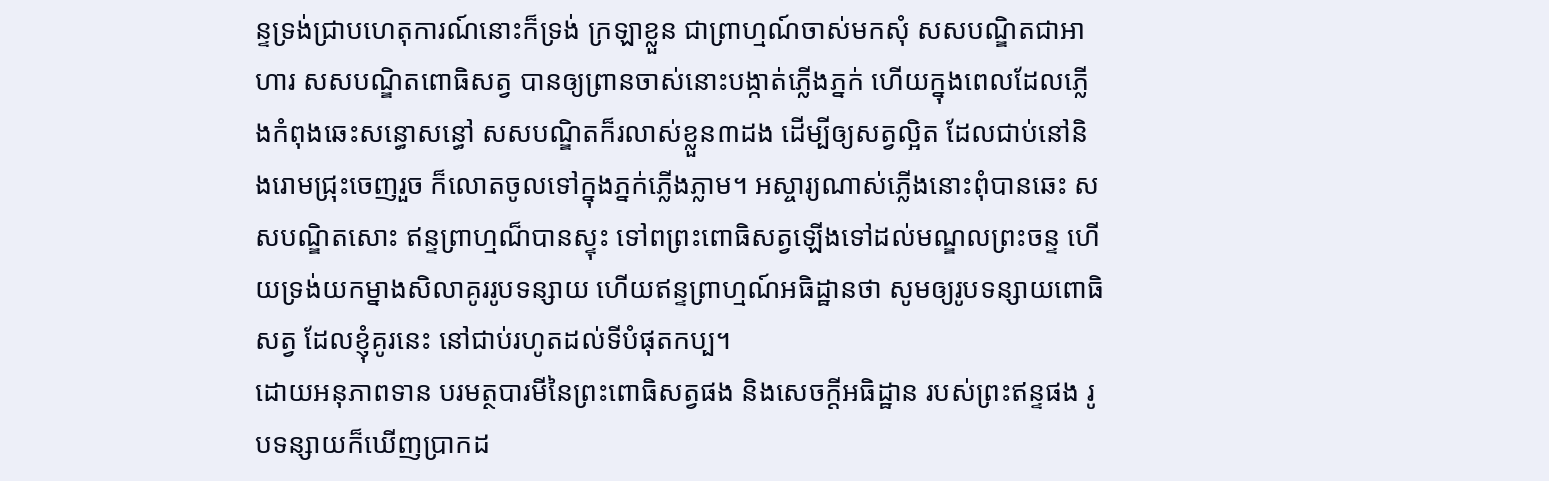ន្ទទ្រង់ជ្រាបហេតុការណ៍នោះក៏ទ្រង់ ក្រឡាខ្លួន ជាព្រាហ្មណ៍ចាស់មកសុំ សសបណ្ឌិតជាអាហារ សសបណ្ឌិតពោធិសត្វ បានឲ្យព្រានចាស់នោះបង្កាត់ភ្លើងភ្នក់ ហើយក្នុងពេលដែលភ្លើងកំពុងឆេះសន្ធោសន្ធៅ សសបណ្ឌិតក៏រលាស់ខ្លួន៣ដង ដើម្បីឲ្យសត្វល្អិត ដែលជាប់នៅនិងរោមជ្រុះចេញរួច ក៏លោតចូលទៅក្នុងភ្នក់ភ្លើងភ្លាម។ អស្ចារ្យណាស់ភ្លើងនោះពុំបានឆេះ សសបណ្ឌិតសោះ ឥន្ទព្រាហ្មណ៏បានស្ទុះ ទៅពព្រះពោធិសត្វឡើងទៅដល់មណ្ឌលព្រះចន្ទ ហើយទ្រង់យកម្នាងសិលាគូររូបទន្សាយ ហើយឥន្ទព្រាហ្មណ៍អធិដ្ឋានថា សូមឲ្យរូបទន្សាយពោធិសត្វ ដែលខ្ញុំគូរនេះ នៅជាប់រហូតដល់ទីបំផុតកប្ប។
ដោយអនុភាពទាន បរមត្ថបារមីនៃព្រះពោធិសត្វផង និងសេចក្តីអធិដ្ឋាន របស់ព្រះឥន្ទផង រូបទន្សាយក៏ឃើញប្រាកដ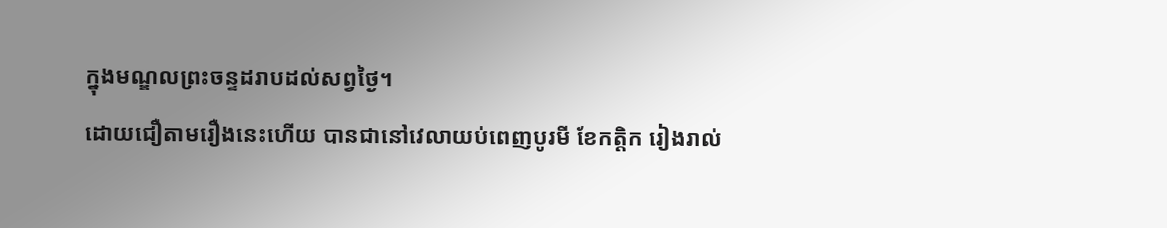ក្នុងមណ្ឌលព្រះចន្ទដរាបដល់សព្វថ្ងៃ។
ដោយជឿតាមរឿងនេះហើយ បានជានៅវេលាយប់ពេញបូរមី ខែកត្តិក រៀងរាល់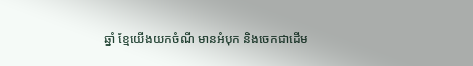ឆ្នាំ ខ្មែយើងយកចំណី មានអំបុក និងចេកជាដើម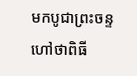មកបូជាព្រះចន្ទ ហៅថាពិធី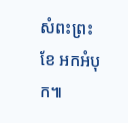សំពះព្រះខែ អកអំបុក៕